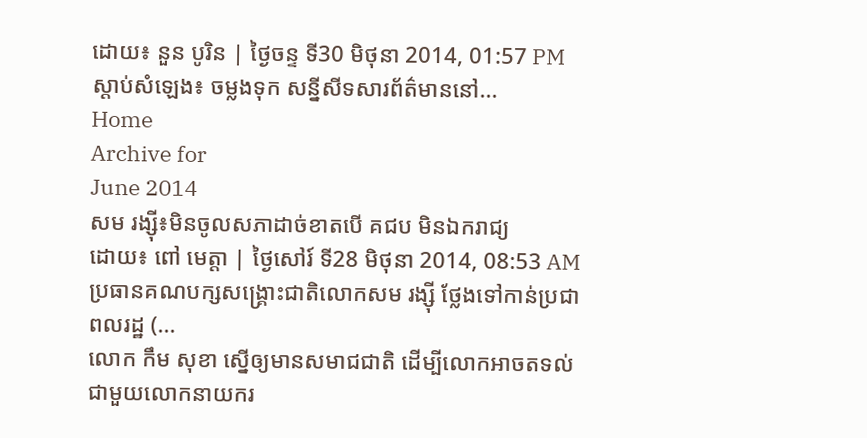ដោយ៖ នួន បូរិន | ថ្ងៃចន្ទ ទី30 មិថុនា 2014, 01:57 PM ស្តាប់សំឡេង៖ ចម្លងទុក សន្នីសីទសារព័ត៌មាននៅ...
Home
Archive for
June 2014
សម រង្ស៊ី៖មិនចូលសភាដាច់ខាតបើ គជប មិនឯករាជ្យ
ដោយ៖ ពៅ មេត្តា | ថ្ងៃសៅរ៍ ទី28 មិថុនា 2014, 08:53 AM ប្រធានគណបក្សសង្គ្រោះជាតិលោកសម រង្ស៊ី ថ្លែងទៅកាន់ប្រជាពលរដ្ឋ (...
លោក កឹម សុខា ស្នើឲ្យមានសមាជជាតិ ដើម្បីលោកអាចតទល់ជាមួយលោកនាយករ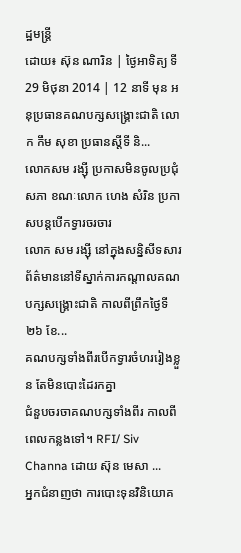ដ្ឋមន្ត្រី
ដោយ៖ ស៊ុន ណារិន | ថ្ងៃអាទិត្យ ទី29 មិថុនា 2014 | 12 នាទី មុន អនុប្រធានគណបក្សសង្រ្គោះជាតិ លោក កឹម សុខា ប្រធានស្តីទី និ...
លោកសម រង្ស៊ី ប្រកាសមិនចូលប្រជុំសភា ខណៈលោក ហេង សំរិន ប្រកាសបន្តបើកទ្វារចរចារ
លោក សម រង្ស៊ី នៅក្នុងសន្និសីទសារព័ត៌មាននៅទីស្នាក់ការកណ្ដាលគណបក្សសង្គ្រោះជាតិ កាលពីព្រឹកថ្ងៃទី២៦ ខែ...
គណបក្សទាំងពីរបើកទ្វារចំហររៀងខ្លួន តែមិនបោះដៃរកគ្នា
ជំនួបចរចាគណបក្សទាំងពីរ កាលពីពេលកន្លងទៅ។ RFI/ Siv Channa ដោយ ស៊ុន មេសា ...
អ្នកជំនាញថា ការបោះទុនវិនិយោគ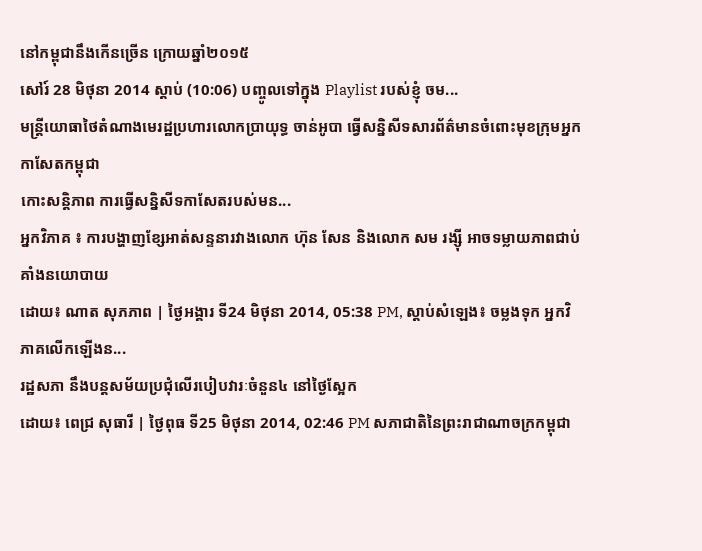នៅកម្ពុជានឹងកើនច្រើន ក្រោយឆ្នាំ២០១៥
សៅរ៍ 28 មិថុនា 2014 ស្តាប់ (10:06) បញ្ចូលទៅក្នុង Playlist របស់ខ្ញុំ ចម...
មន្ត្រីយោធាថៃតំណាងមេរដ្ឋប្រហារលោកប្រាយុទ្ធ ចាន់អូបា ធ្វើសន្និសីទសារព័ត៌មានចំពោះមុខក្រុមអ្នកកាសែតកម្ពុជា
កោះសន្តិភាព ការធ្វើសន្និសីទកាសែតរបស់មន...
អ្នកវិភាគ ៖ ការបង្ហាញខ្សែអាត់សន្ទនារវាងលោក ហ៊ុន សែន និងលោក សម រង្ស៊ី អាចទម្លាយភាពជាប់គាំងនយោបាយ
ដោយ៖ ណាត សុភភាព | ថ្ងៃអង្គារ ទី24 មិថុនា 2014, 05:38 PM, ស្តាប់សំឡេង៖ ចម្លងទុក អ្នកវិភាគលើកឡើងន...
រដ្ឋសភា នឹងបន្តសម័យប្រជុំលើរបៀបវារៈចំនួន៤ នៅថ្ងៃស្អែក
ដោយ៖ ពេជ្រ សុធារី | ថ្ងៃពុធ ទី25 មិថុនា 2014, 02:46 PM សភាជាតិនៃព្រះរាជាណាចក្រកម្ពុជា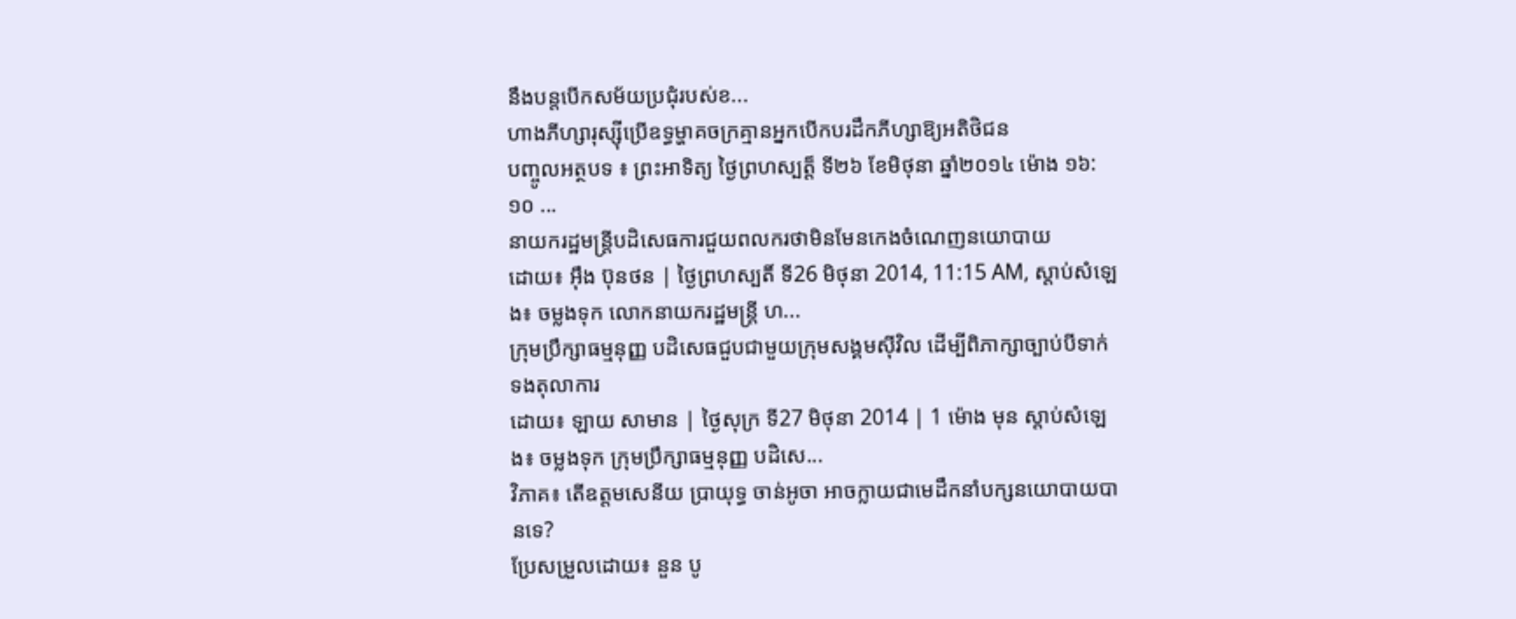នឹងបន្តបើកសម័យប្រជុំរបស់ខ...
ហាងភីហ្សារុស្ស៊ីប្រើឧទ្ធម្ហាគចក្រគ្មានអ្នកបើកបរដឹកភីហ្សាឱ្យអតិថិជន
បញ្ចូលអត្ថបទ ៖ ព្រះអាទិត្យ ថ្ងៃព្រហស្បត្ត៏ ទី២៦ ខែមិថុនា ឆ្នាំ២០១៤ ម៉ោង ១៦:១០ ...
នាយករដ្ឋមន្ត្រីបដិសេធការជួយពលករថាមិនមែនកេងចំណេញនយោបាយ
ដោយ៖ អ៊ឹង ប៊ុនថន | ថ្ងៃព្រហស្បតិ៍ ទី26 មិថុនា 2014, 11:15 AM, ស្តាប់សំឡេង៖ ចម្លងទុក លោកនាយករដ្ឋមន្ត្រី ហ...
ក្រុមប្រឹក្សាធម្មនុញ្ញ បដិសេធជួបជាមួយក្រុមសង្គមស៊ីវិល ដើម្បីពិភាក្សាច្បាប់បីទាក់ទងតុលាការ
ដោយ៖ ឡាយ សាមាន | ថ្ងៃសុក្រ ទី27 មិថុនា 2014 | 1 ម៉ោង មុន ស្តាប់សំឡេង៖ ចម្លងទុក ក្រុមប្រឹក្សាធម្មនុញ្ញ បដិសេ...
វិភាគ៖ តើឧត្តមសេនីយ ប្រាយុទ្ធ ចាន់អូចា អាចក្លាយជាមេដឹកនាំបក្សនយោបាយបានទេ?
ប្រែសម្រួលដោយ៖ នួន បូ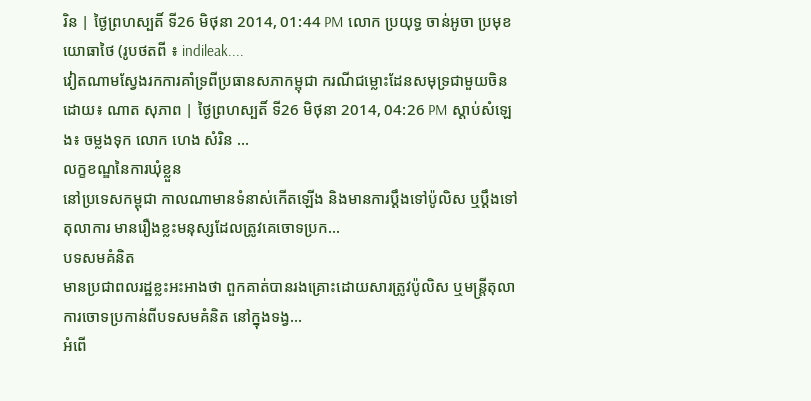រិន | ថ្ងៃព្រហស្បតិ៍ ទី26 មិថុនា 2014, 01:44 PM លោក ប្រយុទ្ធ ចាន់អូចា ប្រមុខយោធាថៃ (រូបថតពី ៖ indileak....
វៀតណាមស្វែងរកការគាំទ្រពីប្រធានសភាកម្ពុជា ករណីជម្លោះដែនសមុទ្រជាមួយចិន
ដោយ៖ ណាត សុភាព | ថ្ងៃព្រហស្បតិ៍ ទី26 មិថុនា 2014, 04:26 PM ស្តាប់សំឡេង៖ ចម្លងទុក លោក ហេង សំរិន ...
លក្ខខណ្ឌនៃការឃុំខ្លួន
នៅប្រទេសកម្ពុជា កាលណាមានទំនាស់កើតឡើង និងមានការប្ដឹងទៅប៉ូលិស ឬប្ដឹងទៅតុលាការ មានរឿងខ្លះមនុស្សដែលត្រូវគេចោទប្រក...
បទសមគំនិត
មានប្រជាពលរដ្ឋខ្លះអះអាងថា ពួកគាត់បានរងគ្រោះដោយសារត្រូវប៉ូលិស ឬមន្ត្រីតុលាការចោទប្រកាន់ពីបទសមគំនិត នៅក្នុងទង្វ...
អំពើ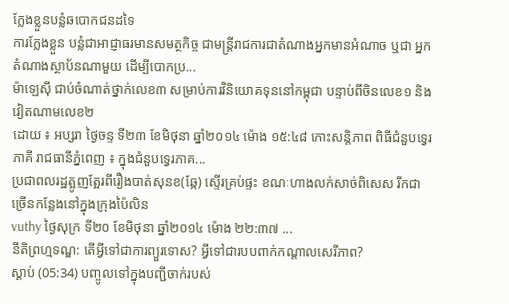ក្លែងខ្លួនបន្លំឆបោកជនដទៃ
ការក្លែងខ្លួន បន្លំជាអាជ្ញាធរមានសមត្ថកិច្ច ជាមន្ត្រីរាជការជាតំណាងអ្នកមានអំណាច ឬជា អ្នកតំណាងស្ថាប័នណាមួយ ដើម្បីបោកប្រ...
ម៉ាឡេស៊ី ជាប់ចំណាត់ថ្នាក់លេខ៣ សម្រាប់ការវិនិយោគទុននៅកម្ពុជា បន្ទាប់ពីចិនលេខ១ និងវៀតណាមលេខ២
ដោយ ៖ អប្សរា ថ្ងៃចន្ទ ទី២៣ ខែមិថុនា ឆ្នាំ២០១៤ ម៉ោង ១៥:៤៨ កោះសន្តិភាព ពិធីជំនួបទ្វេរភាគី រាជធានីភ្នំពេញ ៖ ក្នុងជំនួបទ្វេរភាគ...
ប្រជាពលរដ្ឋត្អូញត្អែរពីរឿងបាត់សុនខ(ឆ្កែ) ស្ទើរគ្រប់ផ្ទះ ខណៈហាងលក់សាច់ពិសេស រីកជាច្រើនកន្លែងនៅក្នុងក្រុងប៉ៃលិន
vuthy ថ្ងៃសុក្រ ទី២០ ខែមិថុនា ឆ្នាំ២០១៤ ម៉ោង ២២:៣៧ ...
នីតិព្រហ្មទណ្ឌ: តើអ្វីទៅជាការព្យួរទោស? អ្វីទៅជារបបពាក់កណ្តាលសេរីភាព?
ស្តាប់ (05:34) បញ្ចូលទៅក្នុងបញ្ជីចាក់របស់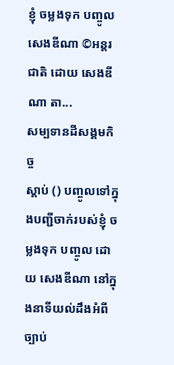ខ្ញុំ ចម្លងទុក បញ្ចូល សេងឌីណា ©អន្តរជាតិ ដោយ សេងឌីណា តា...
សម្បទានដីសង្គមកិច្ច
ស្តាប់ () បញ្ចូលទៅក្នុងបញ្ជីចាក់របស់ខ្ញុំ ចម្លងទុក បញ្ចូល ដោយ សេងឌីណា នៅក្នុងនាទីយល់ដឹងអំពីច្បាប់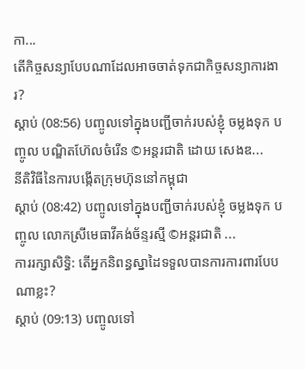កា...
តើកិច្ចសន្យាបែបណាដែលអាចចាត់ទុកជាកិច្ចសន្យាការងារ?
ស្តាប់ (08:56) បញ្ចូលទៅក្នុងបញ្ជីចាក់របស់ខ្ញុំ ចម្លងទុក បញ្ចូល បណ្ឌិតហ៊ែលចំរើន ©អន្តរជាតិ ដោយ សេងឌ...
នីតិវិធីនៃការបង្កើតក្រុមហ៊ុននៅកម្ពុជា
ស្តាប់ (08:42) បញ្ចូលទៅក្នុងបញ្ជីចាក់របស់ខ្ញុំ ចម្លងទុក បញ្ចូល លោកស្រីមេធាវីគង់ច័ន្ទរស្មី ©អន្តរជាតិ ...
ការរក្សាសិទ្ធិ: តើអ្នកនិពន្ធស្នាដៃទទួលបានការការពារបែបណាខ្លះ?
ស្តាប់ (09:13) បញ្ចូលទៅ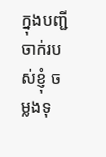ក្នុងបញ្ជីចាក់របស់ខ្ញុំ ចម្លងទុ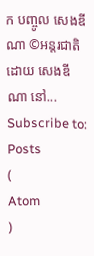ក បញ្ចូល សេងឌីណា ©អន្តរជាតិ ដោយ សេងឌីណា នៅ...
Subscribe to:
Posts
(
Atom
)